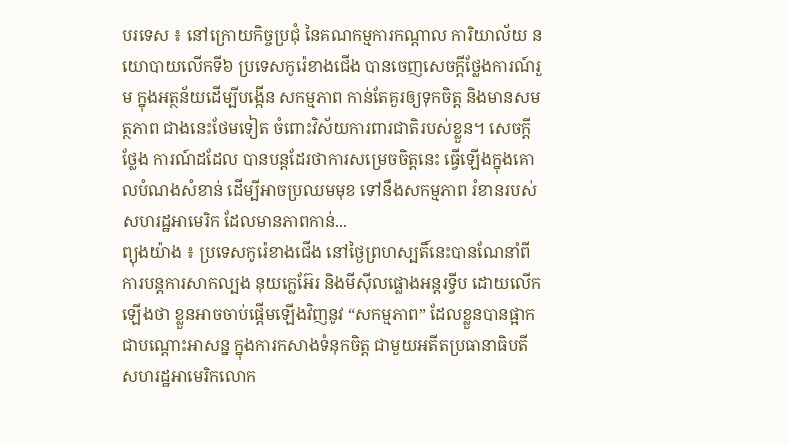បរទេស ៖ នៅក្រោយកិច្ចប្រជុំ នៃគណកម្មការកណ្តាល ការិយាល័យ នយោបាយលើកទី៦ ប្រទេសកូរ៉េខាងជើង បានចេញសេចក្តីថ្លែងការណ៍រួម ក្នុងអត្ថន័យដើម្បីបង្កើន សកម្មភាព កាន់តែគួរឲ្យទុកចិត្ត និងមានសមត្ថភាព ជាងនេះថែមទៀត ចំពោះវិស័យការពារជាតិរបស់ខ្លួន។ សេចក្តីថ្លែង ការណ៍ដដែល បានបន្តដែរថាការសម្រេចចិត្តនេះ ធ្វើឡើងក្នុងគោលបំណងសំខាន់ ដើម្បីអាចប្រឈមមុខ ទៅនឹងសកម្មភាព រំខានរបស់សហរដ្ឋអាមេរិក ដែលមានភាពកាន់...
ព្យុងយ៉ាង ៖ ប្រទេសកូរ៉េខាងជើង នៅថ្ងៃព្រហស្បតិ៍នេះបានណែនាំពីការបន្តការសាកល្បង នុយក្លេអ៊ែរ និងមីស៊ីលផ្លោងអន្តរទ្វីប ដោយលើកឡើងថា ខ្លួនអាចចាប់ផ្តើមឡើងវិញនូវ “សកម្មភាព” ដែលខ្លួនបានផ្អាកជាបណ្តោះអាសន្ន ក្នុងការកសាងទំនុកចិត្ត ជាមួយអតីតប្រធានាធិបតី សហរដ្ឋអាមេរិកលោក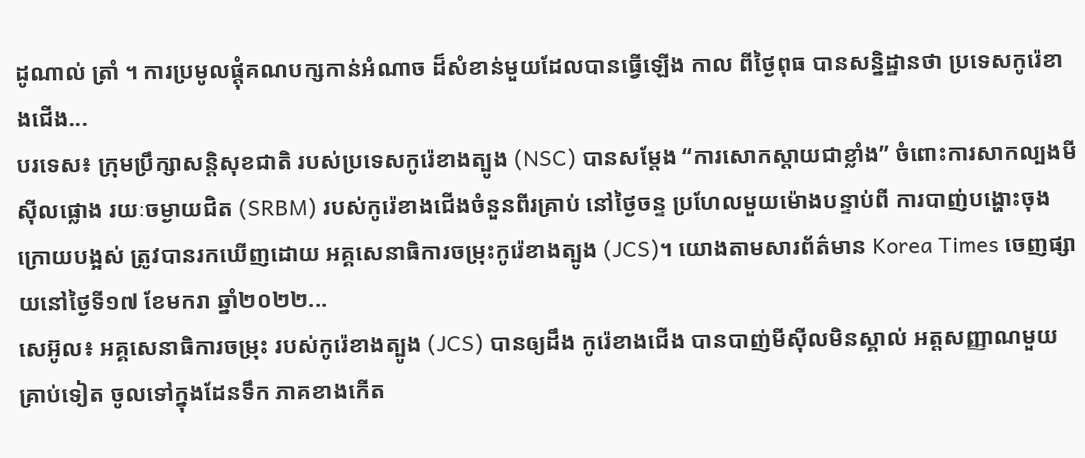ដូណាល់ ត្រាំ ។ ការប្រមូលផ្តុំគណបក្សកាន់អំណាច ដ៏សំខាន់មួយដែលបានធ្វើឡើង កាល ពីថ្ងៃពុធ បានសន្និដ្ឋានថា ប្រទេសកូរ៉េខាងជើង...
បរទេស៖ ក្រុមប្រឹក្សាសន្តិសុខជាតិ របស់ប្រទេសកូរ៉េខាងត្បូង (NSC) បានសម្តែង “ការសោកស្ដាយជាខ្លាំង” ចំពោះការសាកល្បងមីស៊ីលផ្លោង រយៈចម្ងាយជិត (SRBM) របស់កូរ៉េខាងជើងចំនួនពីរគ្រាប់ នៅថ្ងៃចន្ទ ប្រហែលមួយម៉ោងបន្ទាប់ពី ការបាញ់បង្ហោះចុងក្រោយបង្អស់ ត្រូវបានរកឃើញដោយ អគ្គសេនាធិការចម្រុះកូរ៉េខាងត្បូង (JCS)។ យោងតាមសារព័ត៌មាន Korea Times ចេញផ្សាយនៅថ្ងៃទី១៧ ខែមករា ឆ្នាំ២០២២...
សេអ៊ូល៖ អគ្គសេនាធិការចម្រុះ របស់កូរ៉េខាងត្បូង (JCS) បានឲ្យដឹង កូរ៉េខាងជើង បានបាញ់មីស៊ីលមិនស្គាល់ អត្តសញ្ញាណមួយគ្រាប់ទៀត ចូលទៅក្នុងដែនទឹក ភាគខាងកើត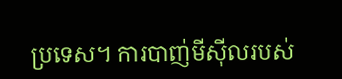ប្រទេស។ ការបាញ់មីស៊ីលរបស់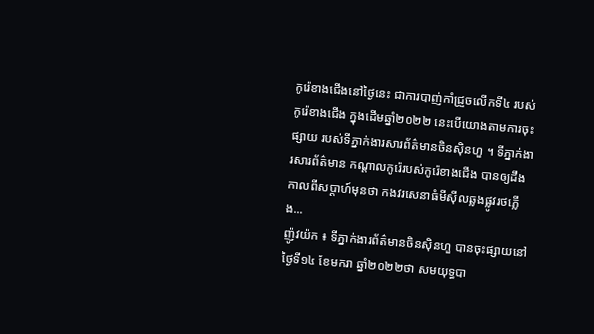កូរ៉េខាងជើងនៅថ្ងៃនេះ ជាការបាញ់កាំជ្រួចលើកទី៤ របស់កូរ៉េខាងជើង ក្នុងដើមឆ្នាំ២០២២ នេះបើយោងតាមការចុះផ្សាយ របស់ទីភ្នាក់ងារសារព័ត៌មានចិនស៊ិនហួ ។ ទីភ្នាក់ងារសារព័ត៌មាន កណ្តាលកូរ៉េរបស់កូរ៉េខាងជើង បានឲ្យដឹងកាលពីសប្តាហ៍មុនថា កងវរសេនាធំមីស៊ីលឆ្លងផ្លូវរថភ្លើង...
ញ៉ូវយ៉ក ៖ ទីភ្នាក់ងារព័ត៌មានចិនស៊ិនហួ បានចុះផ្សាយនៅថ្ងៃទី១៤ ខែមករា ឆ្នាំ២០២២ថា សមយុទ្ធបា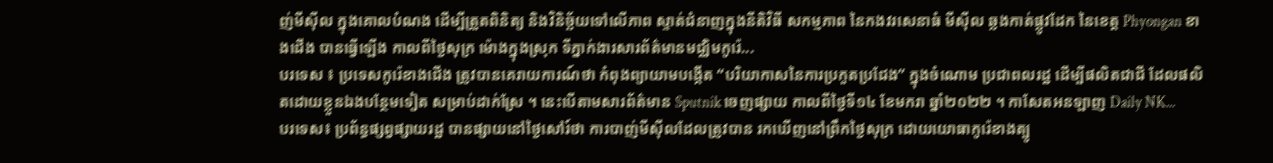ញ់មីស៊ីល ក្នុងគោលបំណង ដើម្បីត្រួតពិនិត្យ និងវិនិច្ឆ័យទៅលើភាព ស្ទាត់ជំនាញក្នុងនីតិវិធី សកម្មភាព នៃកងវរសេនាធំ មីស៊ីល ឆ្លងកាត់ផ្លូវដែក នៃខេត្ត Phyongan ខាងជើង បានធ្វើឡើង កាលពីថ្ងៃសុក្រ ម៉ោងក្នុងស្រុក ទីភ្នាក់ងារសារព័ត៌មានមជ្ឈិមកូរ៉េ...
បរទេស ៖ ប្រទេសកូរ៉េខាងជើង ត្រូវបានគេរាយការណ៍ថា កំពុងព្យាយាមបង្កើត “បរិយាកាសនៃការប្រកួតប្រជែង” ក្នុងចំណោម ប្រជាពលរដ្ឋ ដើម្បីផលិតជាជី ដែលផលិតដោយខ្លួនឯងបន្ថែមទៀត សម្រាប់ដាក់ស្រែ ។ នេះបើតាមសារព័ត៌មាន Sputnik ចេញផ្សាយ កាលពីថ្ងៃទី១៤ ខែមករា ឆ្នាំ២០២២ ។ កាសែតអនឡាញ Daily NK...
បរទេស៖ ប្រព័ន្ធផ្សព្វផ្សាយរដ្ឋ បានផ្សាយនៅថ្ងៃសៅរ៍ថា ការបាញ់មីស៊ីលដែលត្រូវបាន រកឃើញនៅព្រឹកថ្ងៃសុក្រ ដោយយោធាកូរ៉េខាងត្បូ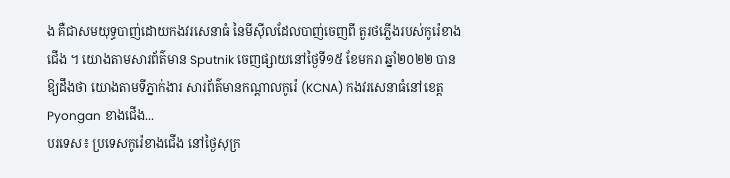ង គឺជាសមយុទ្ធបាញ់ដោយកងវរសេនាធំ នៃមីស៊ីលដែលបាញ់ចេញពី តួរថភ្លើងរបស់កូរ៉េខាងជើង ។ យោងតាមសារព័ត៌មាន Sputnik ចេញផ្សាយនៅថ្ងៃទី១៥ ខែមករា ឆ្នាំ២០២២ បានឱ្យដឹងថា យោងតាមទីភ្នាក់ងារ សារព័ត៌មានកណ្តាលកូរ៉េ (KCNA) កងវរសេនាធំនៅខេត្ត Pyongan ខាងជើង...
បរទេស៖ ប្រទេសកូរ៉េខាងជើង នៅថ្ងៃសុក្រ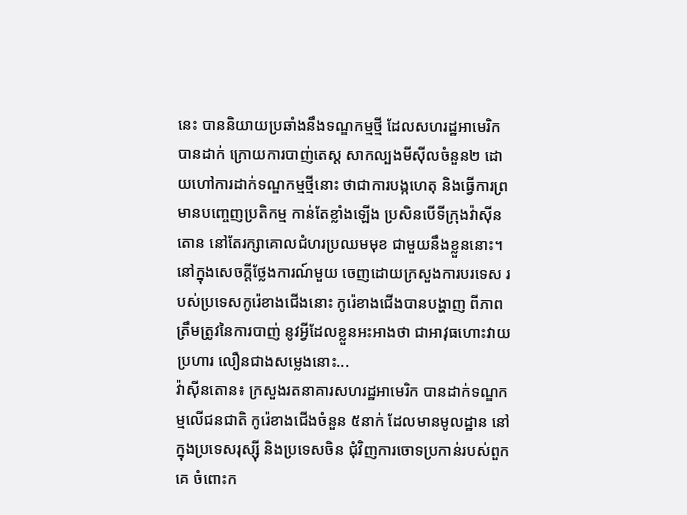នេះ បាននិយាយប្រឆាំងនឹងទណ្ឌកម្មថ្មី ដែលសហរដ្ឋអាមេរិកបានដាក់ ក្រោយការបាញ់តេស្ត សាកល្បងមីស៊ីលចំនួន២ ដោយហៅការដាក់ទណ្ឌកម្មថ្មីនោះ ថាជាការបង្កហេតុ និងធ្វើការព្រមានបញ្ចេញប្រតិកម្ម កាន់តែខ្លាំងឡើង ប្រសិនបើទីក្រុងវ៉ាស៊ីនតោន នៅតែរក្សាគោលជំហរប្រឈមមុខ ជាមួយនឹងខ្លួននោះ។ នៅក្នុងសេចក្តីថ្លែងការណ៍មួយ ចេញដោយក្រសួងការបរទេស របស់ប្រទេសកូរ៉េខាងជើងនោះ កូរ៉េខាងជើងបានបង្ហាញ ពីភាពត្រឹមត្រូវនៃការបាញ់ នូវអ្វីដែលខ្លួនអះអាងថា ជាអាវុធហោះវាយប្រហារ លឿនជាងសម្លេងនោះ...
វ៉ាស៊ីនតោន៖ ក្រសួងរតនាគារសហរដ្ឋអាមេរិក បានដាក់ទណ្ឌកម្មលើជនជាតិ កូរ៉េខាងជើងចំនួន ៥នាក់ ដែលមានមូលដ្ឋាន នៅក្នុងប្រទេសរុស្ស៊ី និងប្រទេសចិន ជុំវិញការចោទប្រកាន់របស់ពួកគេ ចំពោះក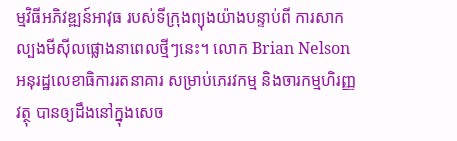ម្មវិធីអភិវឌ្ឍន៍អាវុធ របស់ទីក្រុងព្យុងយ៉ាងបន្ទាប់ពី ការសាកល្បងមីស៊ីលផ្លោងនាពេលថ្មីៗនេះ។ លោក Brian Nelson អនុរដ្ឋលេខាធិការរតនាគារ សម្រាប់ភេរវកម្ម និងចារកម្មហិរញ្ញវត្ថុ បានឲ្យដឹងនៅក្នុងសេច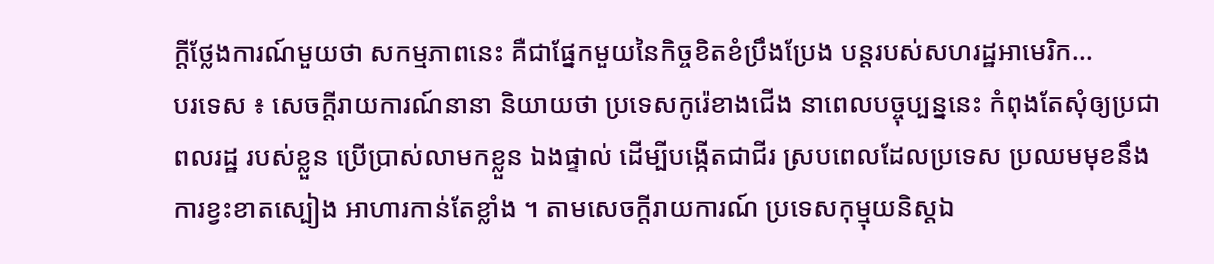ក្តីថ្លែងការណ៍មួយថា សកម្មភាពនេះ គឺជាផ្នែកមួយនៃកិច្ចខិតខំប្រឹងប្រែង បន្តរបស់សហរដ្ឋអាមេរិក...
បរទេស ៖ សេចក្តីរាយការណ៍នានា និយាយថា ប្រទេសកូរ៉េខាងជើង នាពេលបច្ចុប្បន្ននេះ កំពុងតែសុំឲ្យប្រជាពលរដ្ឋ របស់ខ្លួន ប្រើប្រាស់លាមកខ្លួន ឯងផ្ទាល់ ដើម្បីបង្កើតជាជីរ ស្របពេលដែលប្រទេស ប្រឈមមុខនឹងការខ្វះខាតស្បៀង អាហារកាន់តែខ្លាំង ។ តាមសេចក្តីរាយការណ៍ ប្រទេសកុម្មុយនិស្តឯ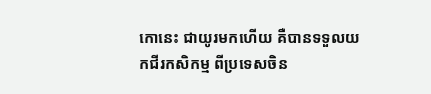កោនេះ ជាយូរមកហើយ គឺបានទទួលយកជីរកសិកម្ម ពីប្រទេសចិន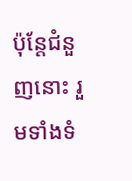ប៉ុន្តែជំនួញនោះ រួមទាំងទំ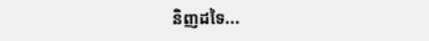និញដទៃ...